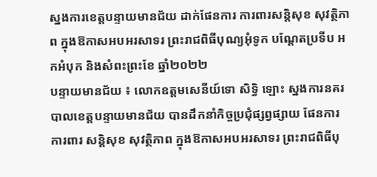ស្នងការខេត្តបន្ទាយមានជ័យ ដាក់ផែនការ ការពារសន្តិសុខ សុវត្ថិភាព ក្នុងឱកាសអបអរសាទរ ព្រះរាជពិធីបុណ្យអុំទូក បណ្ដែតប្រទីប អកអំបុក និងសំពះព្រះខែ ឆ្នាំ២០២២
បន្ទាយមានជ័យ ៖ លោកឧត្តមសេនីយ៍ទោ សិទ្ធិ ឡោះ ស្នងការនគរបាលខេត្តបន្ទាយមានជ័យ បានដឹកនាំកិច្ចប្រជុំផ្សព្វផ្សាយ ផែនការ ការពារ សន្តិសុខ សុវត្ថិភាព ក្នុងឱកាសអបអរសាទរ ព្រះរាជពិធីបុ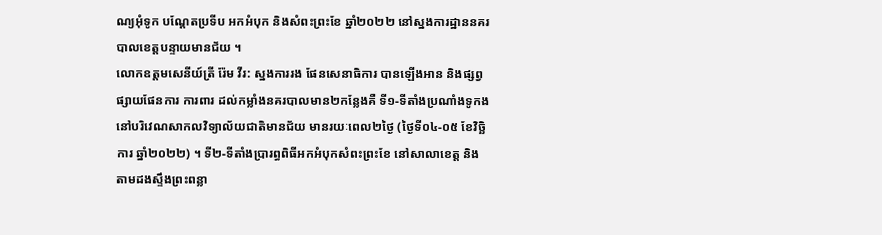ណ្យអុំទូក បណ្ដែតប្រទីប អកអំបុក និងសំពះព្រះខែ ឆ្នាំ២០២២ នៅស្នងការដ្ឋាននគរបាលខេត្តបន្ទាយមានជ័យ ។
លោកឧត្តមសេនីយ៍ត្រី រ៉ែម វីរ: ស្នងការរង ផែនសេនាធិការ បានឡើងអាន និងផ្សព្វផ្សាយផែនការ ការពារ ដល់កម្លាំងនគរបាលមាន២កន្លែងគឺ ទី១-ទីតាំងប្រណាំងទូកង នៅបរិវេណសាកលវិទ្យាល័យជាតិមានជ័យ មានរយៈពេល២ថ្ងៃ (ថ្ងៃទី០៤-០៥ ខែវិច្ឆិការ ឆ្នាំ២០២២) ។ ទី២-ទីតាំងប្រារព្ធពិធីអកអំបុកសំពះព្រះខែ នៅសាលាខេត្ត និងតាមដងស្ទឹងព្រះពន្លា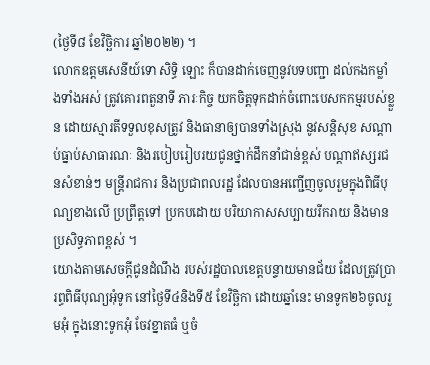(ថ្ងៃទី៨ ខែវិច្ឆិការ ឆ្នាំ២០២២) ។
លោកឧត្តមសេនីយ៍ទោ សិទ្ធិ ឡោះ ក៏បានដាក់ចេញនូវបទបញ្ជា ដល់កងកម្លាំងទាំងអស់ ត្រូវគោរពតួនាទី ភារៈកិច្ច យកចិត្តទុកដាក់ចំពោះបេសកកម្មរបស់ខ្លួន ដោយស្មារតីទទួលខុសត្រូវ និងធានាឲ្យបានទាំងស្រុង នូវសន្តិសុខ សណ្តាប់ធ្នាប់សាធារណៈ និងរបៀបរៀបរយជូនថ្នាក់ដឹកនាំជាន់ខ្ពស់ បណ្តាឥស្សរជនសំខាន់ៗ មន្ត្រីរាជការ និងប្រជាពលរដ្ឋ ដែលបានអញ្ជើញចូលរួមក្នុងពិធីបុណ្យខាងលើ ប្រព្រឹត្តទៅ ប្រកបដោយ បរិយាកាសសប្បាយរីករាយ និងមានប្រសិទ្ធភាពខ្ពស់ ។
យោងតាមសេចក្តីជូនដំណឹង របស់រដ្ឋបាលខេត្តបន្ទាយមានជ័យ ដែលត្រូវប្រារព្ធពិធីបុណ្យអុំទូក នៅថ្ងៃទី៤និងទី៥ ខែវិច្ឆិកា ដោយឆ្នាំនេះ មានទូក២៦ចូលរួមអុំ ក្នុងនោះទូកអុំ ចែវខ្នាតធំ ឬចំ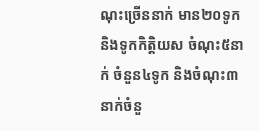ណុះច្រើននាក់ មាន២០ទូក និងទូកកិត្តិយស ចំណុះ៥នាក់ ចំនួន៤ទូក និងចំណុះ៣នាក់ចំនួ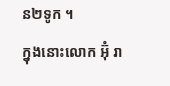ន២ទូក ។
ក្នុងនោះលោក អ៊ុំ រា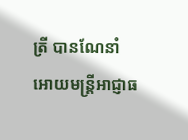ត្រី បានណែនាំអោយមន្ត្រីអាជ្ញាធ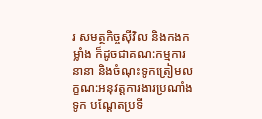រ សមត្ថកិច្ចស៊ីវិល និងកងកម្លាំង ក៏ដូចជាគណ:កម្មការនានា និងចំណុះទូកត្រៀមលក្ខណ:អនុវត្តការងារប្រណាំងទូក បណ្ដែតប្រទី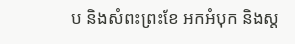ប និងសំពះព្រះខែ អកអំបុក និងស្ត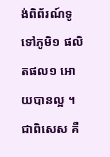ង់ពិព័រណ៍ទូទៅភូមិ១ ផលិតផល១ អោយបានល្អ ។ ជាពិសេស គឺ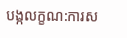បង្កលក្ខណ:ការស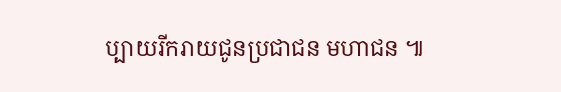ប្បាយរីករាយជូនប្រជាជន មហាជន ៕